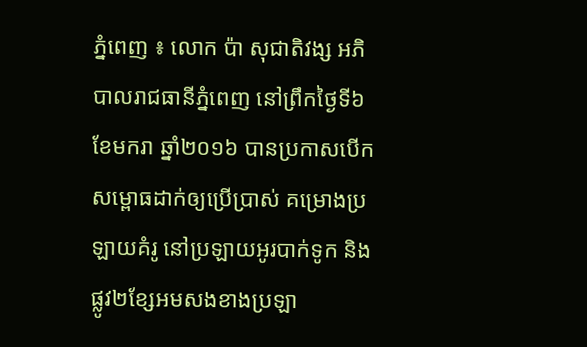ភ្នំពេញ ៖ លោក ប៉ា សុជាតិវង្ស អភិបាលរាជធានីភ្នំពេញ នៅព្រឹកថ្ងៃទី៦ ខែមករា ឆ្នាំ២០១៦ បានប្រកាសបើកសម្ពោធដាក់ឲ្យប្រើប្រាស់ គម្រោងប្រឡាយគំរូ នៅប្រឡាយអូរបាក់ទូក និងផ្លូវ២ខ្សែអមសងខាងប្រឡា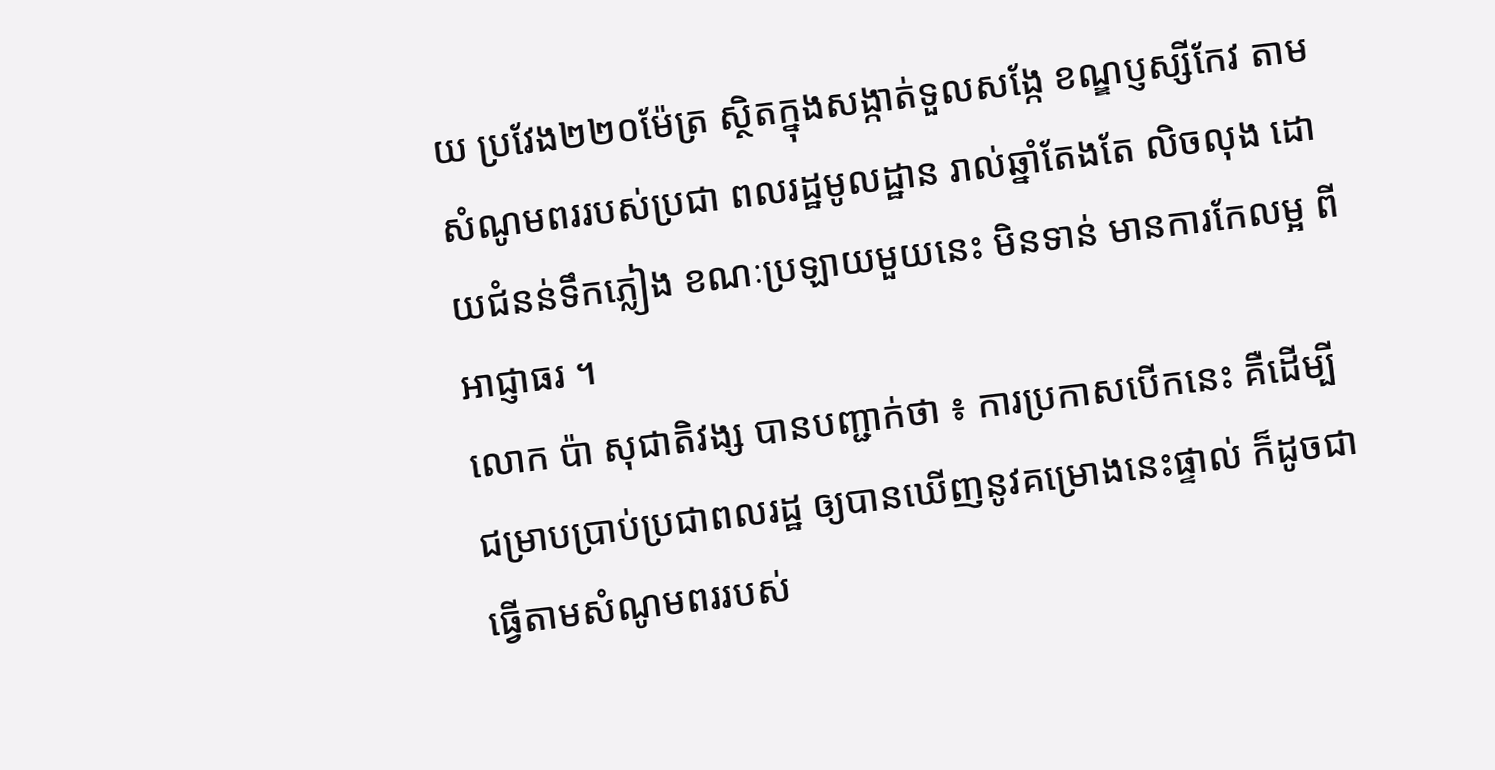យ ប្រវែង២២០ម៉ែត្រ ស្ថិតក្នុងសង្កាត់ទួលសង្កែ ខណ្ឌប្ញស្សីកែវ តាមសំណូមពររបស់ប្រជា ពលរដ្ឋមូលដ្ឋាន រាល់ឆ្នាំតែងតែ លិចលុង ដោយជំនន់ទឹកភ្លៀង ខណៈប្រឡាយមួយនេះ មិនទាន់ មានការកែលម្អ ពីអាជ្ញាធរ ។
លោក ប៉ា សុជាតិវង្ស បានបញ្ជាក់ថា ៖ ការប្រកាសបើកនេះ គឺដើម្បីជម្រាបប្រាប់ប្រជាពលរដ្ឋ ឲ្យបានឃើញនូវគម្រោងនេះផ្ទាល់ ក៏ដូចជាធ្វើតាមសំណូមពររបស់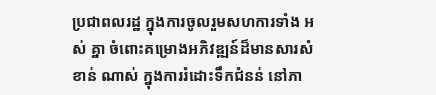ប្រជាពលរដ្ឋ ក្នុងការចូលរួមសហការទាំង អស់ គ្នា ចំពោះគម្រោងអភិវឌ្ឍន៍ដ៏មានសារសំខាន់ ណាស់ ក្នុងការរំដោះទឹកជំនន់ នៅភា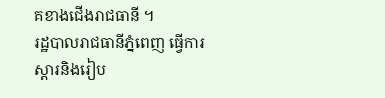គខាងជើងរាជធានី ។
រដ្ឋបាលរាជធានីភ្នំពេញ ធ្វើការស្ដារនិងរៀប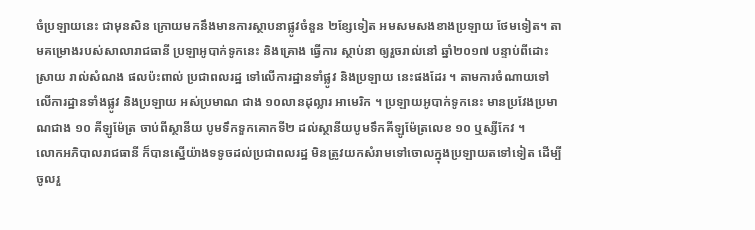ចំប្រឡាយនេះ ជាមុនសិន ក្រោយមកនឹងមានការស្ថាបនាផ្លូវចំនួន ២ខ្សែទៀត អមសមសងខាងប្រឡាយ ថែមទៀត។ តាមគម្រោងរបស់សាលារាជធានី ប្រឡាអូបាក់ទូកនេះ និងគ្រោង ធ្វើការ ស្ថាប់នា ឲ្យរួចរាល់នៅ ឆ្នាំ២០១៧ បន្ទាប់ពីដោះស្រាយ រាល់សំណង ផលប៉ះពាល់ ប្រជាពលរដ្ឋ ទៅលើការដ្ឋានទាំផ្លូវ និងប្រឡាយ នេះផងដែរ ។ តាមការចំណាយទៅលើការដ្ឋានទាំងផ្លូវ និងប្រឡាយ អស់ប្រមាណ ជាង ១០លានដុល្លារ អាមេរិក ។ ប្រឡាយអូបាក់ទូកនេះ មានប្រវែងប្រមាណជាង ១០ គីឡូម៉ែត្រ ចាប់ពីស្ថានីយ បូមទឹកទួកគោកទី២ ដល់ស្ថានីយបូមទឹកគីឡូម៉ែត្រលេខ ១០ ឬស្សីកែវ ។
លោកអភិបាលរាជធានី ក៏បានស្នើយ៉ាងទទូចដល់ប្រជាពលរដ្ឋ មិនត្រូវយកសំរាមទៅចោលក្នុងប្រឡាយតទៅទៀត ដើម្បីចូលរួ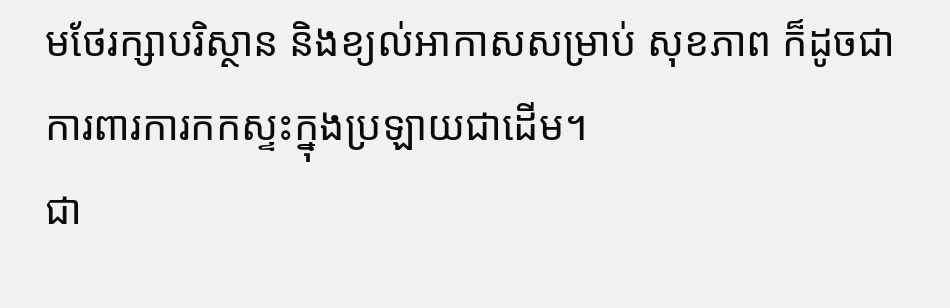មថែរក្សាបរិស្ថាន និងខ្យល់អាកាសសម្រាប់ សុខភាព ក៏ដូចជាការពារការកកស្ទះក្នុងប្រឡាយជាដើម។
ជា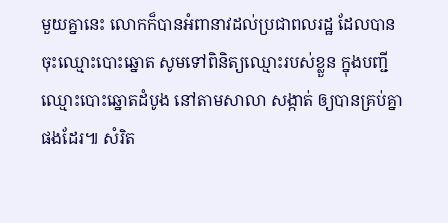មួយគ្នានេះ លោកក៏បានអំពានាវដល់ប្រជាពលរដ្ឋ ដែលបានចុះឈ្មោះបោះឆ្នោត សូមទៅពិនិត្យឈ្មោះរបស់ខ្លួន ក្នុងបញ្ជីឈ្មោះបោះឆ្នោតដំបូង នៅតាមសាលា សង្កាត់ ឲ្យបានគ្រប់គ្នាផងដែរ៕ សំរិត